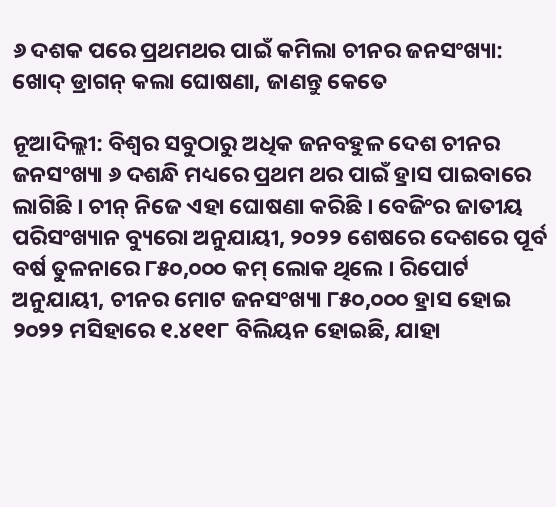୬ ଦଶକ ପରେ ପ୍ରଥମଥର ପାଇଁ କମିଲା ଚୀନର ଜନସଂଖ୍ୟା: ଖୋଦ୍ ଡ୍ରାଗନ୍ କଲା ଘୋଷଣା, ଜାଣନ୍ତୁ କେତେ

ନୂଆଦିଲ୍ଲୀ: ବିଶ୍ୱର ସବୁଠାରୁ ଅଧିକ ଜନବହୁଳ ଦେଶ ଚୀନର ଜନସଂଖ୍ୟା ୬ ଦଶନ୍ଧି ମଧ୍ୟରେ ପ୍ରଥମ ଥର ପାଇଁ ହ୍ରାସ ପାଇବାରେ ଲାଗିଛି । ଚୀନ୍ ନିଜେ ଏହା ଘୋଷଣା କରିଛି । ବେଜିଂର ଜାତୀୟ ପରିସଂଖ୍ୟାନ ବ୍ୟୁରୋ ଅନୁଯାୟୀ, ୨୦୨୨ ଶେଷରେ ଦେଶରେ ପୂର୍ବ ବର୍ଷ ତୁଳନାରେ ୮୫୦,୦୦୦ କମ୍ ଲୋକ ଥିଲେ । ରିପୋର୍ଟ ଅନୁଯାୟୀ, ଚୀନର ମୋଟ ଜନସଂଖ୍ୟା ୮୫୦,୦୦୦ ହ୍ରାସ ହୋଇ ୨୦୨୨ ମସିହାରେ ୧.୪୧୧୮ ବିଲିୟନ ହୋଇଛି, ଯାହା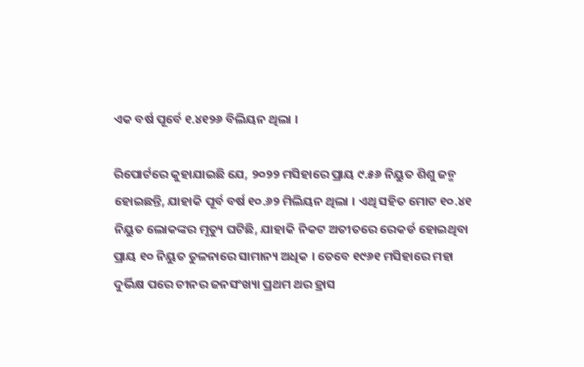ଏକ ବର୍ଷ ପୂର୍ବେ ୧.୪୧୨୬ ବିଲିୟନ ଥିଲା ।

ରିପୋର୍ଟରେ କୁହାଯାଇଛି ଯେ, ୨୦୨୨ ମସିହାରେ ପ୍ରାୟ ୯.୫୬ ନିୟୁତ ଶିଶୁ ଜନ୍ମ ହୋଇଛନ୍ତି, ଯାହାକି ପୂର୍ବ ବର୍ଷ ୧୦.୬୨ ମିଲିୟନ ଥିଲା । ଏଥି ସହିତ ମୋଟ ୧୦.୪୧ ନିୟୁତ ଲୋକଙ୍କର ମୃତ୍ୟୁ ଘଟିଛି, ଯାହାକି ନିକଟ ଅତୀତରେ ରେକର୍ଡ ହୋଇଥିବା ପ୍ରାୟ ୧୦ ନିୟୁତ ତୁଳନାରେ ସାମାନ୍ୟ ଅଧିକ । ତେବେ ୧୯୬୧ ମସିହାରେ ମହା ଦୁର୍ଭିକ୍ଷ ପରେ ଚୀନର ଜନସଂଖ୍ୟା ପ୍ରଥମ ଥର ହ୍ରାସ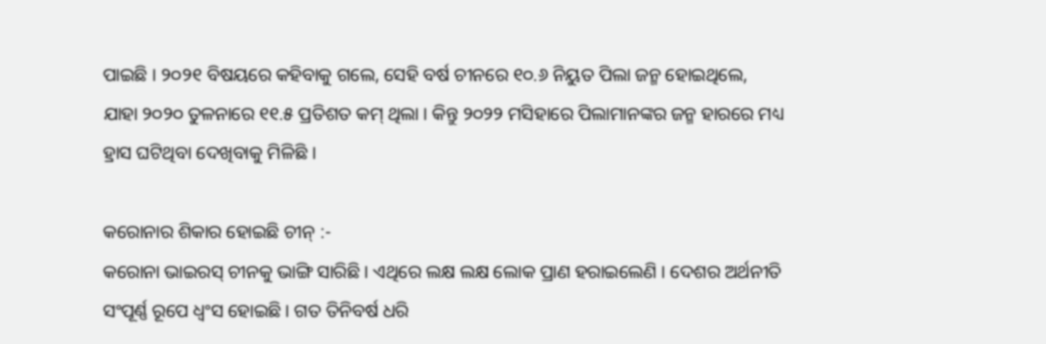ପାଇଛି । ୨୦୨୧ ବିଷୟରେ କହିବାକୁ ଗଲେ, ସେହି ବର୍ଷ ଚୀନରେ ୧୦.୬ ନିୟୁତ ପିଲା ଜନ୍ମ ହୋଇଥିଲେ, ଯାହା ୨୦୨୦ ତୁଳନାରେ ୧୧.୫ ପ୍ରତିଶତ କମ୍ ଥିଲା । କିନ୍ତୁ ୨୦୨୨ ମସିହାରେ ପିଲାମାନଙ୍କର ଜନ୍ମ ହାରରେ ମଧ୍ୟ ହ୍ରାସ ଘଟିଥିବା ଦେଖିବାକୁ ମିଳିଛି ।

କରୋନାର ଶିକାର ହୋଇଛି ଚୀନ୍ :-
କରୋନା ଭାଇରସ୍ ଚୀନକୁ ଭାଙ୍ଗି ସାରିଛି । ଏଥିରେ ଲକ୍ଷ ଲକ୍ଷ ଲୋକ ପ୍ରାଣ ହରାଇଲେଣି । ଦେଶର ଅର୍ଥନୀତି ସଂପୂର୍ଣ୍ଣ ରୂପେ ଧ୍ୱଂସ ହୋଇଛି । ଗତ ତିନିବର୍ଷ ଧରି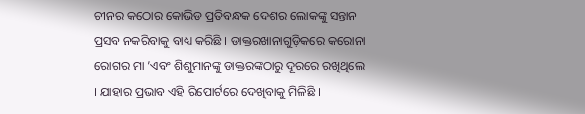ଚୀନର କଠୋର କୋଭିଡ ପ୍ରତିବନ୍ଧକ ଦେଶର ଲୋକଙ୍କୁ ସନ୍ତାନ ପ୍ରସବ ନକରିବାକୁ ବାଧ୍ୟ କରିଛି । ଡାକ୍ତରଖାନାଗୁଡ଼ିକରେ କରୋନା ରୋଗର ମା ’ଏବଂ ଶିଶୁମାନଙ୍କୁ ଡାକ୍ତରଙ୍କଠାରୁ ଦୂରରେ ରଖିଥିଲେ । ଯାହାର ପ୍ରଭାବ ଏହି ରିପୋର୍ଟରେ ଦେଖିବାକୁ ମିଳିଛି ।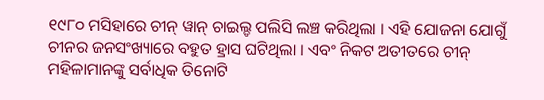୧୯୮୦ ମସିହାରେ ଚୀନ୍ ୱାନ୍ ଚାଇଲ୍ଡ ପଲିସି ଲଞ୍ଚ କରିଥିଲା । ଏହି ଯୋଜନା ଯୋଗୁଁ ଚୀନର ଜନସଂଖ୍ୟାରେ ବହୁତ ହ୍ରାସ ଘଟିଥିଲା । ଏବଂ ନିକଟ ଅତୀତରେ ଚୀନ୍ ମହିଳାମାନଙ୍କୁ ସର୍ବାଧିକ ତିନୋଟି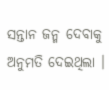ସନ୍ତାନ ଜନ୍ମ ଦେବାକୁ ଅନୁମତି ଦେଇଥିଲା ।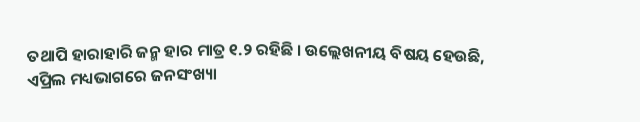ତଥାପି ହାରାହାରି ଜନ୍ମ ହାର ମାତ୍ର ୧.୨ ରହିଛି । ଉଲ୍ଲେଖନୀୟ ବିଷୟ ହେଉଛି, ଏପ୍ରିଲ ମଧ୍ୟଭାଗରେ ଜନସଂଖ୍ୟା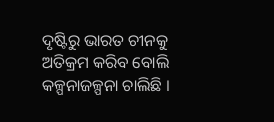ଦୃଷ୍ଟିରୁ ଭାରତ ଚୀନକୁ ଅତିକ୍ରମ କରିବ ବୋଲି କଳ୍ପନାଜଳ୍ପନା ଚାଲିଛି ।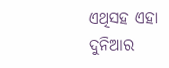ଏଥିସହ ଏହା ଦୁନିଆର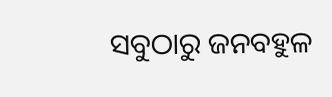ସବୁଠାରୁ ଜନବହୁଳ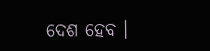ଦେଶ ହେବ ।